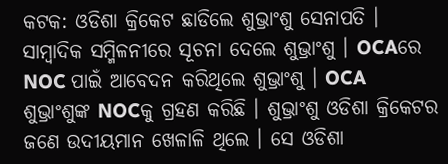କଟକ: ଓଡିଶା କ୍ରିକେଟ ଛାଡିଲେ ଶୁଭ୍ରାଂଶୁ ସେନାପତି । ସାମ୍ବାଦିକ ସମ୍ମିଳନୀରେ ସୂଚନା ଦେଲେ ଶୁଭ୍ରାଂଶୁ । OCAରେ NOC ପାଇଁ ଆବେଦନ କରିଥିଲେ ଶୁଭ୍ରାଂଶୁ । OCA ଶୁଭ୍ରାଂଶୁଙ୍କ NOCକୁ ଗ୍ରହଣ କରିଛି । ଶୁଭ୍ରାଂଶୁ ଓଡିଶା କ୍ରିକେଟର ଜଣେ ଉଦୀୟମାନ ଖେଳାଳି ଥିଲେ । ସେ ଓଡିଶା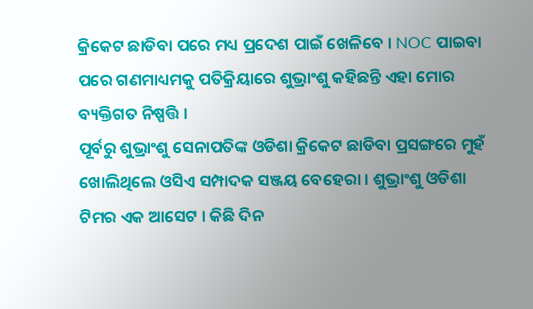କ୍ରିକେଟ ଛାଡିବା ପରେ ମଧ୍ୟ ପ୍ରଦେଶ ପାଇଁ ଖେଳିବେ । NOC ପାଇବା ପରେ ଗଣମାଧ୍ୟମକୁ ପତିକ୍ରିୟାରେ ଶୁଭ୍ରାଂଶୁ କହିଛନ୍ତି ଏହା ମୋର ବ୍ୟକ୍ତିଗତ ନିଷ୍ପତ୍ତି ।
ପୂର୍ବରୁ ଶୁଭ୍ରାଂଶୁ ସେନାପତିଙ୍କ ଓଡିଶା କ୍ରିକେଟ ଛାଡିବା ପ୍ରସଙ୍ଗରେ ମୁହଁ ଖୋଲିଥିଲେ ଓସିଏ ସମ୍ପାଦକ ସଞ୍ଜୟ ବେହେରା । ଶୁଭ୍ରାଂଶୁ ଓଡିଶା ଟିମର ଏକ ଆସେଟ । କିଛି ଦିନ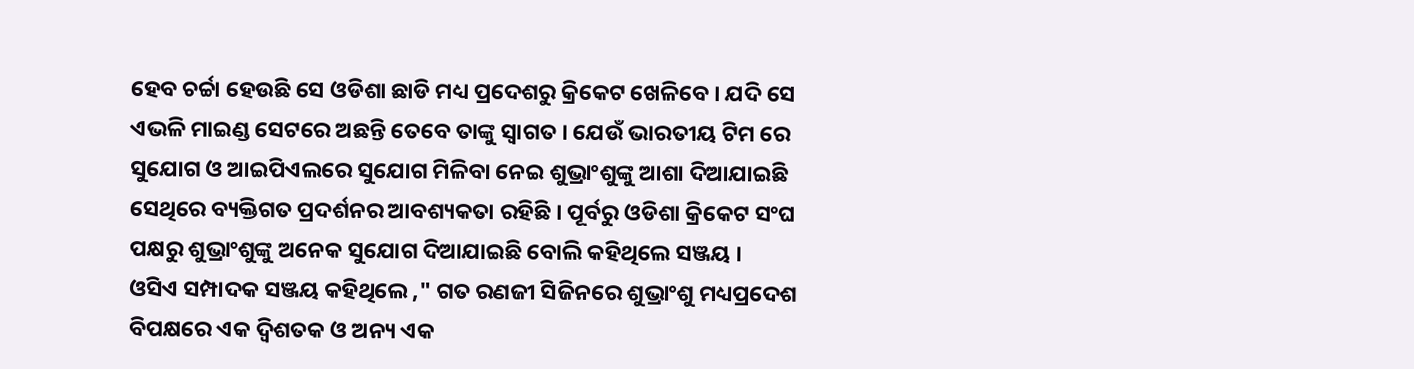ହେବ ଚର୍ଚ୍ଚା ହେଉଛି ସେ ଓଡିଶା ଛାଡି ମଧ୍ୟ ପ୍ରଦେଶରୁ କ୍ରିକେଟ ଖେଳିବେ । ଯଦି ସେ ଏଭଳି ମାଇଣ୍ଡ ସେଟରେ ଅଛନ୍ତି ତେବେ ତାଙ୍କୁ ସ୍ବାଗତ । ଯେଉଁ ଭାରତୀୟ ଟିମ ରେ ସୁଯୋଗ ଓ ଆଇପିଏଲରେ ସୁଯୋଗ ମିଳିବା ନେଇ ଶୁଭ୍ରାଂଶୁଙ୍କୁ ଆଶା ଦିଆଯାଇଛି ସେଥିରେ ବ୍ୟକ୍ତିଗତ ପ୍ରଦର୍ଶନର ଆବଶ୍ୟକତା ରହିଛି । ପୂର୍ବରୁ ଓଡିଶା କ୍ରିକେଟ ସଂଘ ପକ୍ଷରୁ ଶୁଭ୍ରାଂଶୁଙ୍କୁ ଅନେକ ସୁଯୋଗ ଦିଆଯାଇଛି ବୋଲି କହିଥିଲେ ସଞ୍ଜୟ ।
ଓସିଏ ସମ୍ପାଦକ ସଞ୍ଜୟ କହିଥିଲେ ," ଗତ ରଣଜୀ ସିଜିନରେ ଶୁଭ୍ରାଂଶୁ ମଧ୍ୟପ୍ରଦେଶ ବିପକ୍ଷରେ ଏକ ଦ୍ଵିଶତକ ଓ ଅନ୍ୟ ଏକ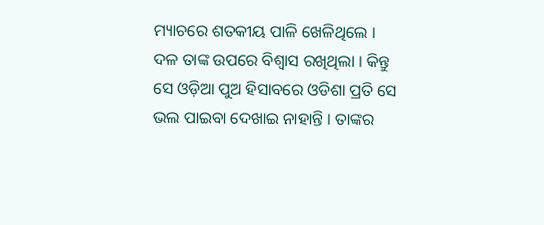ମ୍ୟାଚରେ ଶତକୀୟ ପାଳି ଖେଳିଥିଲେ । ଦଳ ତାଙ୍କ ଉପରେ ବିଶ୍ୱାସ ରଖିଥିଲା । କିନ୍ତୁ ସେ ଓଡ଼ିଆ ପୁଅ ହିସାବରେ ଓଡିଶା ପ୍ରତି ସେ ଭଲ ପାଇବା ଦେଖାଇ ନାହାନ୍ତି । ତାଙ୍କର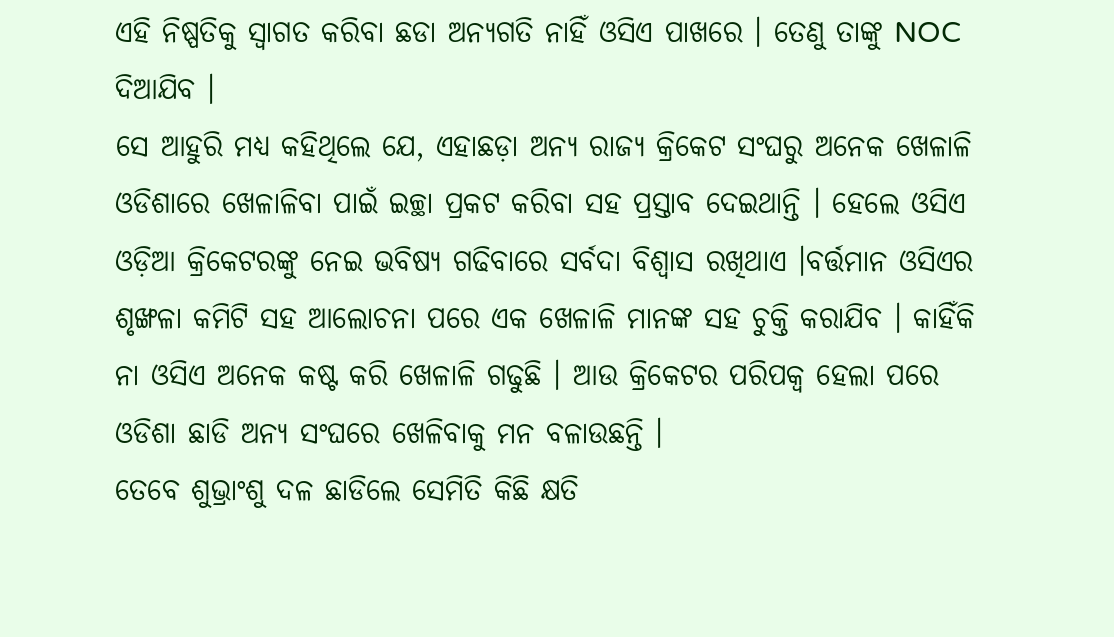ଏହି ନିଷ୍ପତିକୁ ସ୍ୱାଗତ କରିବା ଛଡା ଅନ୍ୟଗତି ନାହିଁ ଓସିଏ ପାଖରେ । ତେଣୁ ତାଙ୍କୁ NOC ଦିଆଯିବ ।
ସେ ଆହୁରି ମଧ୍ୟ କହିଥିଲେ ଯେ, ଏହାଛଡ଼ା ଅନ୍ୟ ରାଜ୍ୟ କ୍ରିକେଟ ସଂଘରୁ ଅନେକ ଖେଳାଳି ଓଡିଶାରେ ଖେଳାଳିବା ପାଇଁ ଇଚ୍ଛା ପ୍ରକଟ କରିବା ସହ ପ୍ରସ୍ତାବ ଦେଇଥାନ୍ତି । ହେଲେ ଓସିଏ ଓଡ଼ିଆ କ୍ରିକେଟରଙ୍କୁ ନେଇ ଭବିଷ୍ୟ ଗଢିବାରେ ସର୍ବଦା ବିଶ୍ୱାସ ରଖିଥାଏ ।ବର୍ତ୍ତମାନ ଓସିଏର ଶୃଙ୍ଖଳା କମିଟି ସହ ଆଲୋଚନା ପରେ ଏକ ଖେଳାଳି ମାନଙ୍କ ସହ ଚୁକ୍ତି କରାଯିବ । କାହିଁକି ନା ଓସିଏ ଅନେକ କଷ୍ଟ କରି ଖେଳାଳି ଗଢୁଛି । ଆଉ କ୍ରିକେଟର ପରିପକ୍ୱ ହେଲା ପରେ ଓଡିଶା ଛାଡି ଅନ୍ୟ ସଂଘରେ ଖେଳିବାକୁ ମନ ବଳାଉଛନ୍ତି ।
ତେବେ ଶୁଭ୍ରାଂଶୁ ଦଳ ଛାଡିଲେ ସେମିତି କିଛି କ୍ଷତି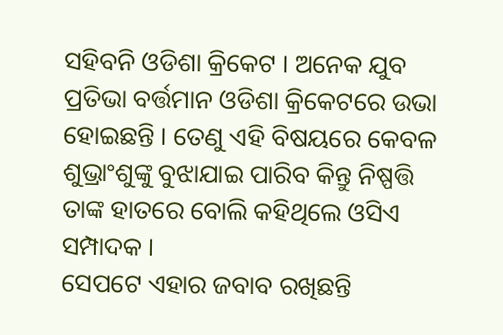ସହିବନି ଓଡିଶା କ୍ରିକେଟ । ଅନେକ ଯୁବ ପ୍ରତିଭା ବର୍ତ୍ତମାନ ଓଡିଶା କ୍ରିକେଟରେ ଉଭା ହୋଇଛନ୍ତି । ତେଣୁ ଏହି ବିଷୟରେ କେବଳ ଶୁଭ୍ରାଂଶୁଙ୍କୁ ବୁଝାଯାଇ ପାରିବ କିନ୍ତୁ ନିଷ୍ପତ୍ତି ତାଙ୍କ ହାତରେ ବୋଲି କହିଥିଲେ ଓସିଏ ସମ୍ପାଦକ ।
ସେପଟେ ଏହାର ଜବାବ ରଖିଛନ୍ତି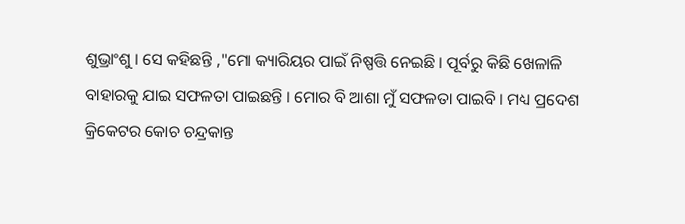ଶୁଭ୍ରାଂଶୁ । ସେ କହିଛନ୍ତି ,"ମୋ କ୍ୟାରିୟର ପାଇଁ ନିଷ୍ପତ୍ତି ନେଇଛି । ପୂର୍ବରୁ କିଛି ଖେଳାଳି ବାହାରକୁ ଯାଇ ସଫଳତା ପାଇଛନ୍ତି । ମୋର ବି ଆଶା ମୁଁ ସଫଳତା ପାଇବି । ମଧ୍ୟ ପ୍ରଦେଶ କ୍ରିକେଟର କୋଚ ଚନ୍ଦ୍ରକାନ୍ତ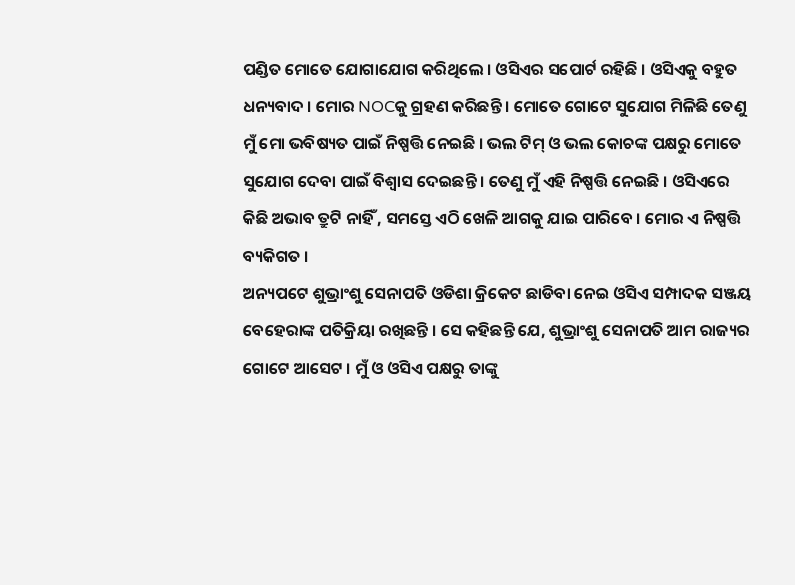ପଣ୍ଡିତ ମୋତେ ଯୋଗାଯୋଗ କରିଥିଲେ । ଓସିଏର ସପୋର୍ଟ ରହିଛି । ଓସିଏକୁ ବହୁତ ଧନ୍ୟବାଦ । ମୋର NOCକୁ ଗ୍ରହଣ କରିଛନ୍ତି । ମୋତେ ଗୋଟେ ସୁଯୋଗ ମିଳିଛି ତେଣୁ ମୁଁ ମୋ ଭବିଷ୍ୟତ ପାଇଁ ନିଷ୍ପତ୍ତି ନେଇଛି । ଭଲ ଟିମ୍ ଓ ଭଲ କୋଚଙ୍କ ପକ୍ଷରୁ ମୋତେ ସୁଯୋଗ ଦେବା ପାଇଁ ବିଶ୍ୱାସ ଦେଇଛନ୍ତି । ତେଣୁ ମୁଁ ଏହି ନିଷ୍ପତ୍ତି ନେଇଛି । ଓସିଏରେ କିଛି ଅଭାବ ତ୍ରୁଟି ନାହିଁ , ସମସ୍ତେ ଏଠି ଖେଳି ଆଗକୁ ଯାଇ ପାରିବେ । ମୋର ଏ ନିଷ୍ପତ୍ତି ବ୍ୟକିଗତ ।
ଅନ୍ୟପଟେ ଶୁଭ୍ରାଂଶୁ ସେନାପତି ଓଡିଶା କ୍ରିକେଟ ଛାଡିବା ନେଇ ଓସିଏ ସମ୍ପାଦକ ସଞ୍ଜୟ ବେହେରାଙ୍କ ପତିକ୍ରିୟା ରଖିଛନ୍ତି । ସେ କହିଛନ୍ତି ଯେ, ଶୁଭ୍ରାଂଶୁ ସେନାପତି ଆମ ରାଜ୍ୟର ଗୋଟେ ଆସେଟ । ମୁଁ ଓ ଓସିଏ ପକ୍ଷରୁ ତାଙ୍କୁ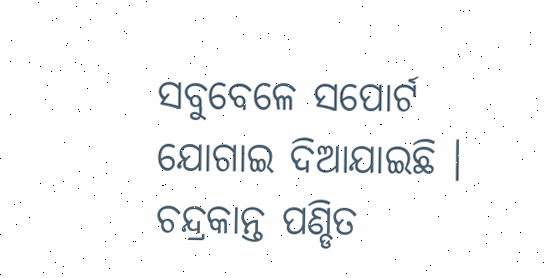ସବୁବେଳେ ସପୋର୍ଟ ଯୋଗାଇ ଦିଆଯାଇଛି । ଚନ୍ଦ୍ରକାନ୍ତ ପଣ୍ଡିତ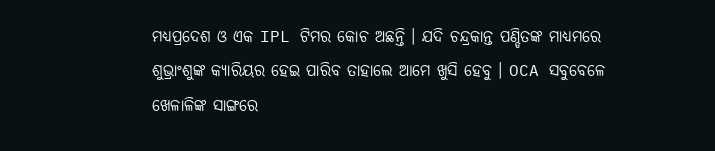ମଧ୍ୟପ୍ରଦେଶ ଓ ଏକ IPL ଟିମର କୋଚ ଅଛନ୍ତି । ଯଦି ଚନ୍ଦ୍ରକାନ୍ତ ପଣ୍ଡିତଙ୍କ ମାଧ୍ୟମରେ ଶୁଭ୍ରାଂଶୁଙ୍କ କ୍ୟାରିୟର ହେଇ ପାରିବ ତାହାଲେ ଆମେ ଖୁସି ହେବୁ । OCA ସବୁବେଳେ ଖେଳାଳିଙ୍କ ସାଙ୍ଗରେ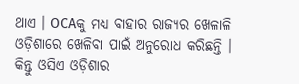ଥାଏ । OCAକୁ ମଧ୍ୟ ବାହାର ରାଜ୍ୟର ଖେଳାଳି ଓଡ଼ିଶାରେ ଖେଳିବା ପାଇଁ ଅନୁରୋଧ କରିଛନ୍ତି । କିନ୍ତୁ ଓସିଏ ଓଡ଼ିଶାର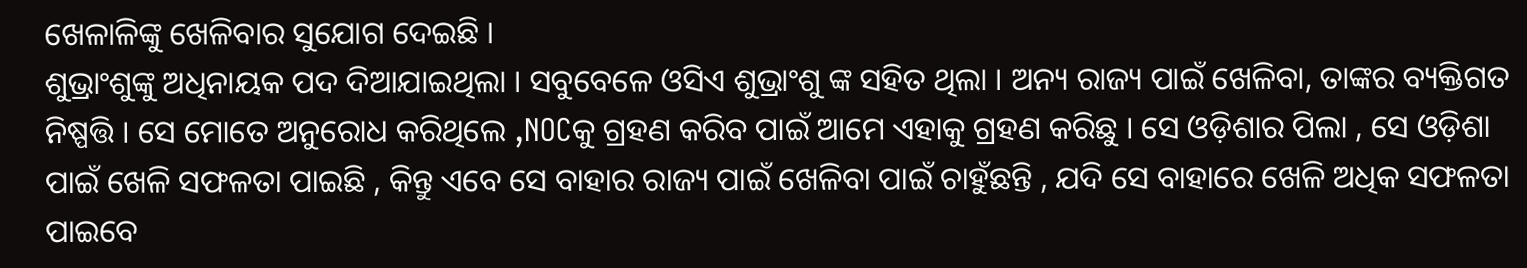ଖେଳାଳିଙ୍କୁ ଖେଳିବାର ସୁଯୋଗ ଦେଇଛି ।
ଶୁଭ୍ରାଂଶୁଙ୍କୁ ଅଧିନାୟକ ପଦ ଦିଆଯାଇଥିଲା । ସବୁବେଳେ ଓସିଏ ଶୁଭ୍ରାଂଶୁ ଙ୍କ ସହିତ ଥିଲା । ଅନ୍ୟ ରାଜ୍ୟ ପାଇଁ ଖେଳିବା, ତାଙ୍କର ବ୍ୟକ୍ତିଗତ ନିଷ୍ପତ୍ତି । ସେ ମୋତେ ଅନୁରୋଧ କରିଥିଲେ ,NOCକୁ ଗ୍ରହଣ କରିବ ପାଇଁ ଆମେ ଏହାକୁ ଗ୍ରହଣ କରିଛୁ । ସେ ଓଡ଼ିଶାର ପିଲା , ସେ ଓଡ଼ିଶା ପାଇଁ ଖେଳି ସଫଳତା ପାଇଛି , କିନ୍ତୁ ଏବେ ସେ ବାହାର ରାଜ୍ୟ ପାଇଁ ଖେଳିବା ପାଇଁ ଚାହୁଁଛନ୍ତି , ଯଦି ସେ ବାହାରେ ଖେଳି ଅଧିକ ସଫଳତା ପାଇବେ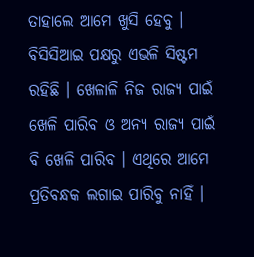ତାହାଲେ ଆମେ ଖୁସି ହେବୁ । ବିସିସିଆଇ ପକ୍ଷରୁ ଏଭଳି ସିଷ୍ଟମ ରହିଛି । ଖେଳାଳି ନିଜ ରାଜ୍ୟ ପାଇଁ ଖେଳି ପାରିବ ଓ ଅନ୍ୟ ରାଜ୍ୟ ପାଇଁ ବି ଖେଳି ପାରିବ । ଏଥିରେ ଆମେ ପ୍ରତିବନ୍ଧକ ଲଗାଇ ପାରିବୁ ନାହିଁ ।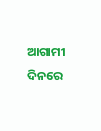ଆଗାମୀ ଦିନରେ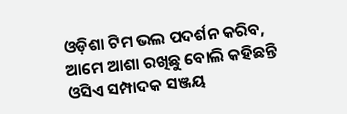ଓଡ଼ିଶା ଟିମ ଭଲ ପଦର୍ଶନ କରିବ, ଆମେ ଆଶା ରଖିଛୁ ବୋଲି କହିଛନ୍ତି ଓସିଏ ସମ୍ପାଦକ ସଞ୍ଜୟ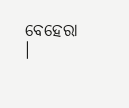ବେହେରା ।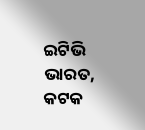ଇଟିଭି ଭାରତ, କଟକ